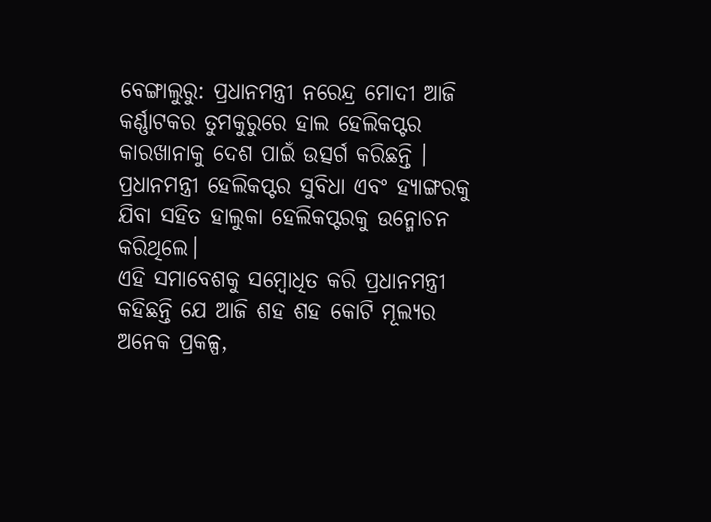ବେଙ୍ଗାଲୁରୁ: ପ୍ରଧାନମନ୍ତ୍ରୀ ନରେନ୍ଦ୍ର ମୋଦୀ ଆଜି କର୍ଣ୍ଣାଟକର ତୁମକୁରୁରେ ହାଲ ହେଲିକପ୍ଟର କାରଖାନାକୁ ଦେଶ ପାଇଁ ଉତ୍ସର୍ଗ କରିଛନ୍ତି । ପ୍ରଧାନମନ୍ତ୍ରୀ ହେଲିକପ୍ଟର ସୁବିଧା ଏବଂ ହ୍ୟାଙ୍ଗରକୁ ଯିବା ସହିତ ହାଲୁକା ହେଲିକପ୍ଟରକୁ ଉନ୍ମୋଚନ କରିଥିଲେ।
ଏହି ସମାବେଶକୁ ସମ୍ବୋଧିତ କରି ପ୍ରଧାନମନ୍ତ୍ରୀ କହିଛନ୍ତି ଯେ ଆଜି ଶହ ଶହ କୋଟି ମୂଲ୍ୟର ଅନେକ ପ୍ରକଳ୍ପ,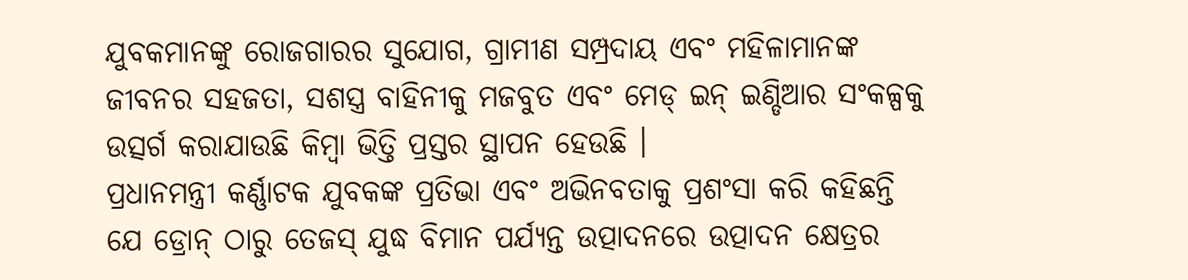ଯୁବକମାନଙ୍କୁ ରୋଜଗାରର ସୁଯୋଗ, ଗ୍ରାମୀଣ ସମ୍ପ୍ରଦାୟ ଏବଂ ମହିଳାମାନଙ୍କ ଜୀବନର ସହଜତା, ସଶସ୍ତ୍ର ବାହିନୀକୁ ମଜବୁତ ଏବଂ ମେଡ୍ ଇନ୍ ଇଣ୍ଡିଆର ସଂକଳ୍ପକୁ ଉତ୍ସର୍ଗ କରାଯାଉଛି କିମ୍ବା ଭିତ୍ତି ପ୍ରସ୍ତର ସ୍ଥାପନ ହେଉଛି ।
ପ୍ରଧାନମନ୍ତ୍ରୀ କର୍ଣ୍ଣାଟକ ଯୁବକଙ୍କ ପ୍ରତିଭା ଏବଂ ଅଭିନବତାକୁ ପ୍ରଶଂସା କରି କହିଛନ୍ତି ଯେ ଡ୍ରୋନ୍ ଠାରୁ ତେଜସ୍ ଯୁଦ୍ଧ ବିମାନ ପର୍ଯ୍ୟନ୍ତ ଉତ୍ପାଦନରେ ଉତ୍ପାଦନ କ୍ଷେତ୍ରର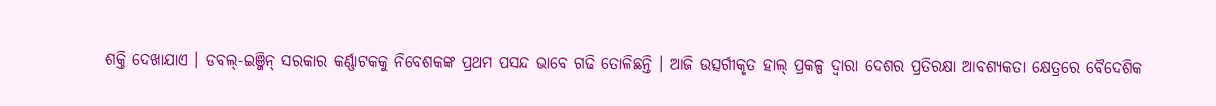ଶକ୍ତି ଦେଖାଯାଏ । ଡବଲ୍-ଇଞ୍ଜିନ୍ ସରକାର କର୍ଣ୍ଣାଟକକୁ ନିବେଶକଙ୍କ ପ୍ରଥମ ପସନ୍ଦ ଭାବେ ଗଢି ତୋଳିଛନ୍ତି । ଆଜି ଉତ୍ସର୍ଗୀକୃତ ହାଲ୍ ପ୍ରକଳ୍ପ ଦ୍ୱାରା ଦେଶର ପ୍ରତିରକ୍ଷା ଆବଶ୍ୟକତା କ୍ଷେତ୍ରରେ ବୈଦେଶିକ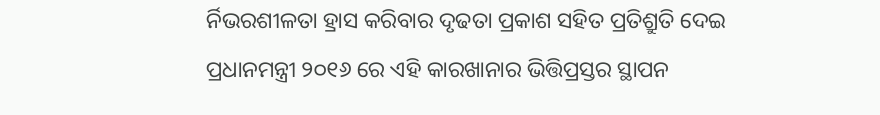ର୍ନିଭରଶୀଳତା ହ୍ରାସ କରିବାର ଦୃଢତା ପ୍ରକାଶ ସହିତ ପ୍ରତିଶ୍ରୁତି ଦେଇ ପ୍ରଧାନମନ୍ତ୍ରୀ ୨୦୧୬ ରେ ଏହି କାରଖାନାର ଭିତ୍ତିପ୍ରସ୍ତର ସ୍ଥାପନ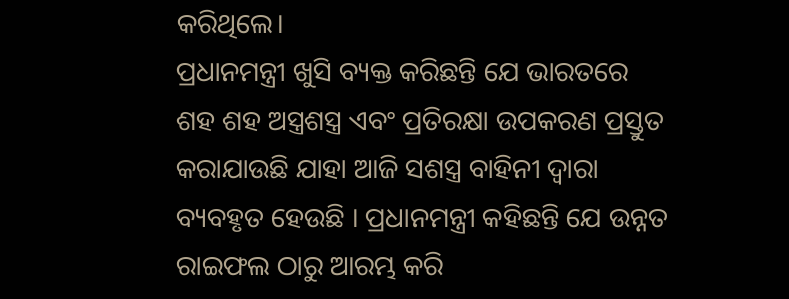କରିଥିଲେ।
ପ୍ରଧାନମନ୍ତ୍ରୀ ଖୁସି ବ୍ୟକ୍ତ କରିଛନ୍ତି ଯେ ଭାରତରେ ଶହ ଶହ ଅସ୍ତ୍ରଶସ୍ତ୍ର ଏବଂ ପ୍ରତିରକ୍ଷା ଉପକରଣ ପ୍ରସ୍ତୁତ କରାଯାଉଛି ଯାହା ଆଜି ସଶସ୍ତ୍ର ବାହିନୀ ଦ୍ୱାରା ବ୍ୟବହୃତ ହେଉଛି । ପ୍ରଧାନମନ୍ତ୍ରୀ କହିଛନ୍ତି ଯେ ଉନ୍ନତ ରାଇଫଲ ଠାରୁ ଆରମ୍ଭ କରି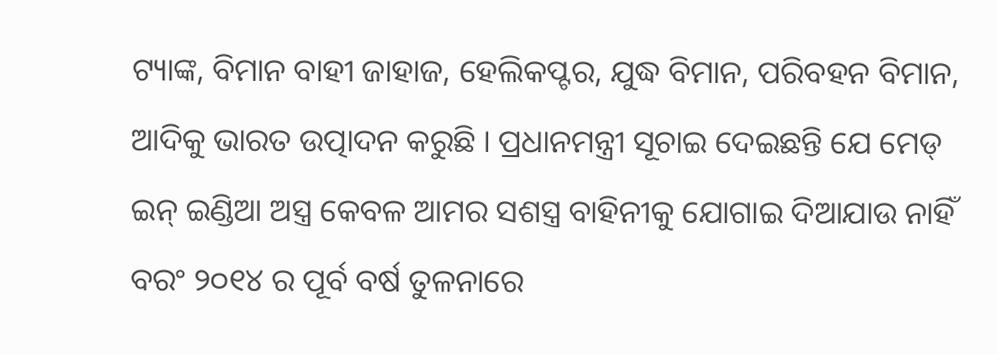ଟ୍ୟାଙ୍କ, ବିମାନ ବାହୀ ଜାହାଜ, ହେଲିକପ୍ଟର, ଯୁଦ୍ଧ ବିମାନ, ପରିବହନ ବିମାନ, ଆଦିକୁ ଭାରତ ଉତ୍ପାଦନ କରୁଛି । ପ୍ରଧାନମନ୍ତ୍ରୀ ସୂଚାଇ ଦେଇଛନ୍ତି ଯେ ମେଡ୍ ଇନ୍ ଇଣ୍ଡିଆ ଅସ୍ତ୍ର କେବଳ ଆମର ସଶସ୍ତ୍ର ବାହିନୀକୁ ଯୋଗାଇ ଦିଆଯାଉ ନାହିଁ ବରଂ ୨୦୧୪ ର ପୂର୍ବ ବର୍ଷ ତୁଳନାରେ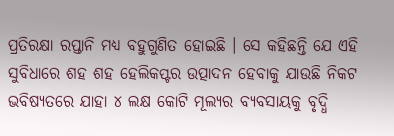ପ୍ରତିରକ୍ଷା ରପ୍ତାନି ମଧ୍ୟ ବହୁଗୁଣିତ ହୋଇଛି । ସେ କହିଛନ୍ତି ଯେ ଏହି ସୁବିଧାରେ ଶହ ଶହ ହେଲିକପ୍ଟର ଉତ୍ପାଦନ ହେବାକୁ ଯାଉଛି ନିକଟ ଭବିଷ୍ୟତରେ ଯାହା ୪ ଲକ୍ଷ କୋଟି ମୂଲ୍ୟର ବ୍ୟବସାୟକୁ ବୃଦ୍ଧି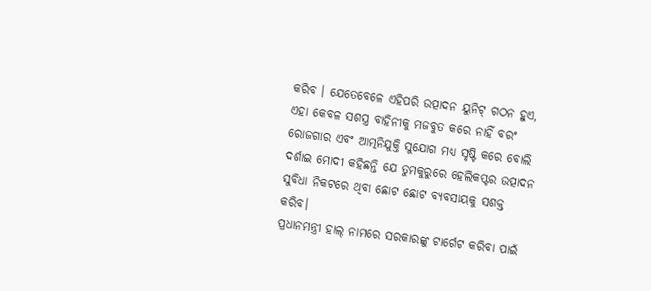କରିବ । ଯେତେବେଳେ ଏହିପରି ଉତ୍ପାଦନ ୟୁନିଟ୍ ଗଠନ ହୁଏ, ଏହା କେବଳ ସଶସ୍ତ୍ର ବାହିନୀକୁ ମଜବୁତ କରେ ନାହିଁ ବରଂ ରୋଜଗାର ଏବଂ ଆତ୍ମନିଯୁକ୍ତି ସୁଯୋଗ ମଧ୍ୟ ସୃଷ୍ଟି କରେ ବୋଲି ଦର୍ଶାଇ ମୋଦୀ କହିଛନ୍ତି ଯେ ତୁମକୁରୁରେ ହେଲିକପ୍ଟର ଉତ୍ପାଦନ ସୁବିଧା ନିକଟରେ ଥିବା ଛୋଟ ଛୋଟ ବ୍ୟବସାୟକୁ ସଶକ୍ତ କରିବ।
ପ୍ରଧାନମନ୍ତ୍ରୀ ହାଲ୍ ନାମରେ ସରକାରଙ୍କୁ ଟାର୍ଗେଟ କରିବା ପାଇଁ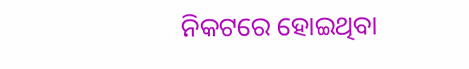ନିକଟରେ ହୋଇଥିବା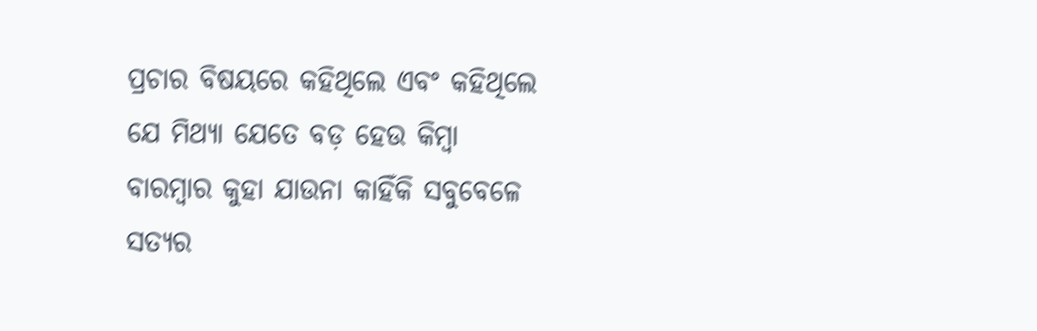ପ୍ରଚାର ବିଷୟରେ କହିଥିଲେ ଏବଂ କହିଥିଲେ ଯେ ମିଥ୍ୟା ଯେତେ ବଡ଼ ହେଉ କିମ୍ବା ବାରମ୍ବାର କୁହା ଯାଉନା କାହିଁକି ସବୁବେଳେ ସତ୍ୟର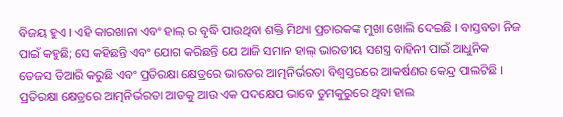ବିଜୟ ହୁଏ । ଏହି କାରଖାନା ଏବଂ ହାଲ୍ ର ବୃଦ୍ଧି ପାଉଥିବା ଶକ୍ତି ମିଥ୍ୟା ପ୍ରଚାରକଙ୍କ ମୁଖା ଖୋଲି ଦେଇଛି । ବାସ୍ତବତା ନିଜ ପାଇଁ କହୁଛି; ସେ କହିଛନ୍ତି ଏବଂ ଯୋଗ କରିଛନ୍ତି ଯେ ଆଜି ସମାନ ହାଲ୍ ଭାରତୀୟ ସଶସ୍ତ୍ର ବାହିନୀ ପାଇଁ ଆଧୁନିକ ତେଜସ ତିଆରି କରୁଛି ଏବଂ ପ୍ରତିରକ୍ଷା କ୍ଷେତ୍ରରେ ଭାରତର ଆତ୍ମନିର୍ଭରତା ବିଶ୍ୱସ୍ତରରେ ଆକର୍ଷଣର କେନ୍ଦ୍ର ପାଲଟିଛି ।
ପ୍ରତିରକ୍ଷା କ୍ଷେତ୍ରରେ ଆତ୍ମନିର୍ଭରତା ଆଡକୁ ଆଉ ଏକ ପଦକ୍ଷେପ ଭାବେ ତୁମକୁରୁରେ ଥିବା ହାଲ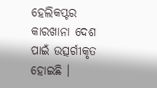ହେଲିକପ୍ଟର କାରଖାନା ଦେଶ ପାଇଁ ଉତ୍ସର୍ଗୀକୃତ ହୋଇଛି ।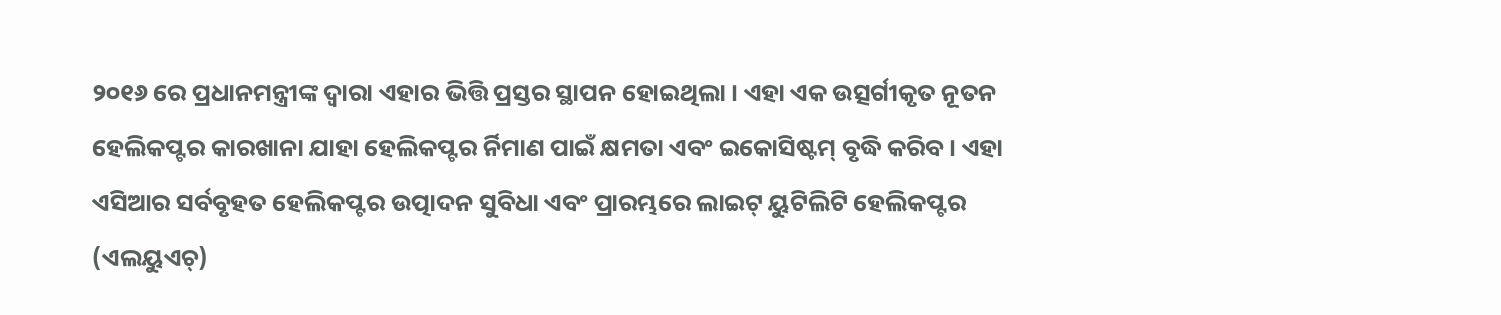୨୦୧୬ ରେ ପ୍ରଧାନମନ୍ତ୍ରୀଙ୍କ ଦ୍ୱାରା ଏହାର ଭିତ୍ତି ପ୍ରସ୍ତର ସ୍ଥାପନ ହୋଇଥିଲା । ଏହା ଏକ ଉତ୍ସର୍ଗୀକୃତ ନୂତନ ହେଲିକପ୍ଟର କାରଖାନା ଯାହା ହେଲିକପ୍ଟର ର୍ନିମାଣ ପାଇଁ କ୍ଷମତା ଏବଂ ଇକୋସିଷ୍ଟମ୍ ବୃଦ୍ଧି କରିବ । ଏହା ଏସିଆର ସର୍ବବୃହତ ହେଲିକପ୍ଟର ଉତ୍ପାଦନ ସୁବିଧା ଏବଂ ପ୍ରାରମ୍ଭରେ ଲାଇଟ୍ ୟୁଟିଲିଟି ହେଲିକପ୍ଟର (ଏଲୟୁଏଚ୍)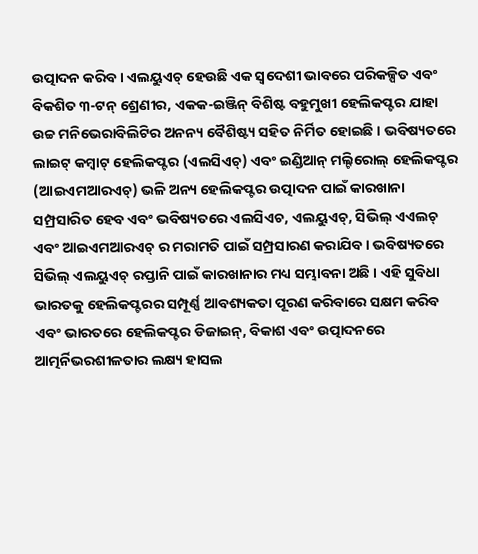ଉତ୍ପାଦନ କରିବ । ଏଲୟୁଏଚ୍ ହେଉଛି ଏକ ସ୍ୱଦେଶୀ ଭାବରେ ପରିକଳ୍ପିତ ଏବଂ ବିକଶିତ ୩-ଟନ୍ ଶ୍ରେଣୀର, ଏକକ-ଇଞ୍ଜିନ୍ ବିଶିଷ୍ଟ ବହୁମୁଖୀ ହେଲିକପ୍ଟର ଯାହା ଉଚ୍ଚ ମନିଭେରାବିଲିଟିର ଅନନ୍ୟ ବୈଶିଷ୍ଟ୍ୟ ସହିତ ନିର୍ମିତ ହୋଇଛି । ଭବିଷ୍ୟତରେ ଲାଇଟ୍ କମ୍ବାଟ୍ ହେଲିକପ୍ଟର (ଏଲସିଏଚ୍) ଏବଂ ଇଣ୍ଡିଆନ୍ ମଲ୍ଟିରୋଲ୍ ହେଲିକପ୍ଟର (ଆଇଏମଆରଏଚ୍) ଭଳି ଅନ୍ୟ ହେଲିକପ୍ଟର ଉତ୍ପାଦନ ପାଇଁ କାରଖାନା ସମ୍ପ୍ରସାରିତ ହେବ ଏବଂ ଭବିଷ୍ୟତରେ ଏଲସିଏଚ, ଏଲୟୁଏଚ୍, ସିଭିଲ୍ ଏଏଲଚ୍ ଏବଂ ଆଇଏମଆରଏଚ୍ ର ମରାମତି ପାଇଁ ସମ୍ପ୍ରସାରଣ କରାଯିବ । ଭବିଷ୍ୟତରେ ସିଭିଲ୍ ଏଲୟୁଏଚ୍ ରପ୍ତାନି ପାଇଁ କାରଖାନାର ମଧ୍ୟ ସମ୍ଭାବନା ଅଛି । ଏହି ସୁବିଧା ଭାରତକୁ ହେଲିକପ୍ଟରର ସମ୍ପୂର୍ଣ୍ଣ ଆବଶ୍ୟକତା ପୂରଣ କରିବାରେ ସକ୍ଷମ କରିବ ଏବଂ ଭାରତରେ ହେଲିକପ୍ଟର ଡିଜାଇନ୍, ବିକାଶ ଏବଂ ଉତ୍ପାଦନରେ ଆତ୍ମର୍ନିଭରଶୀଳତାର ଲକ୍ଷ୍ୟ ହାସଲ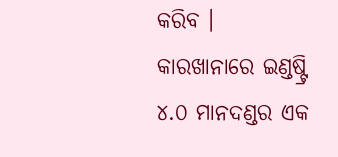କରିବ । କାରଖାନାରେ ଇଣ୍ଡଷ୍ଟ୍ରି ୪.୦ ମାନଦଣ୍ଡର ଏକ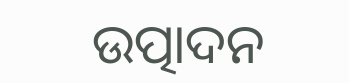ଉତ୍ପାଦନ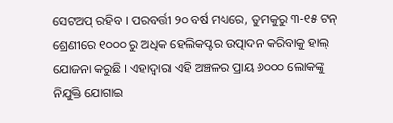ସେଟଅପ୍ ରହିବ । ପରବର୍ତ୍ତୀ ୨୦ ବର୍ଷ ମଧ୍ୟରେ, ତୁମକୁରୁ ୩-୧୫ ଟନ୍ ଶ୍ରେଣୀରେ ୧୦୦୦ ରୁ ଅଧିକ ହେଲିକପ୍ଟର ଉତ୍ପାଦନ କରିବାକୁ ହାଲ୍ ଯୋଜନା କରୁଛି । ଏହାଦ୍ୱାରା ଏହି ଅଞ୍ଚଳର ପ୍ରାୟ ୬୦୦୦ ଲୋକଙ୍କୁ ନିଯୁକ୍ତି ଯୋଗାଇ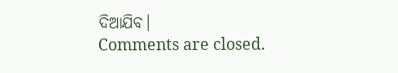ଦିଆଯିବ।
Comments are closed.